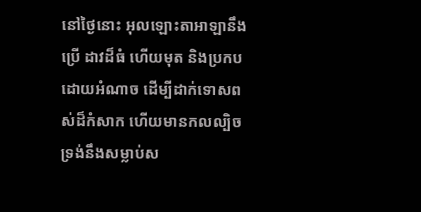នៅថ្ងៃនោះ អុលឡោះតាអាឡានឹងប្រើ ដាវដ៏ធំ ហើយមុត និងប្រកបដោយអំណាច ដើម្បីដាក់ទោសពស់ដ៏កំសាក ហើយមានកលល្បិច ទ្រង់នឹងសម្លាប់ស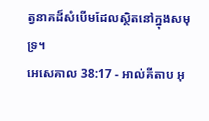ត្វនាគដ៏សំបើមដែលស្ថិតនៅក្នុងសមុទ្រ។
អេសេគាល 38:17 - អាល់គីតាប អុ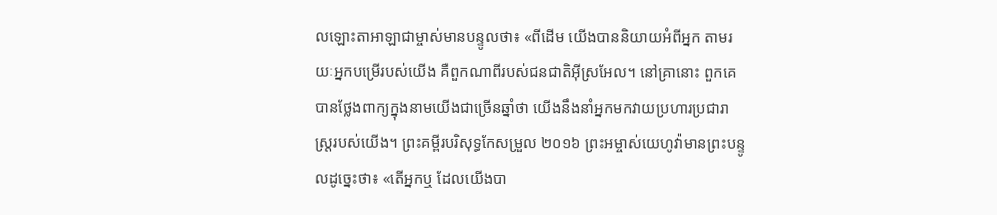លឡោះតាអាឡាជាម្ចាស់មានបន្ទូលថា៖ «ពីដើម យើងបាននិយាយអំពីអ្នក តាមរយៈអ្នកបម្រើរបស់យើង គឺពួកណាពីរបស់ជនជាតិអ៊ីស្រអែល។ នៅគ្រានោះ ពួកគេបានថ្លែងពាក្យក្នុងនាមយើងជាច្រើនឆ្នាំថា យើងនឹងនាំអ្នកមកវាយប្រហារប្រជារាស្ត្ររបស់យើង។ ព្រះគម្ពីរបរិសុទ្ធកែសម្រួល ២០១៦ ព្រះអម្ចាស់យេហូវ៉ាមានព្រះបន្ទូលដូច្នេះថា៖ «តើអ្នកឬ ដែលយើងបា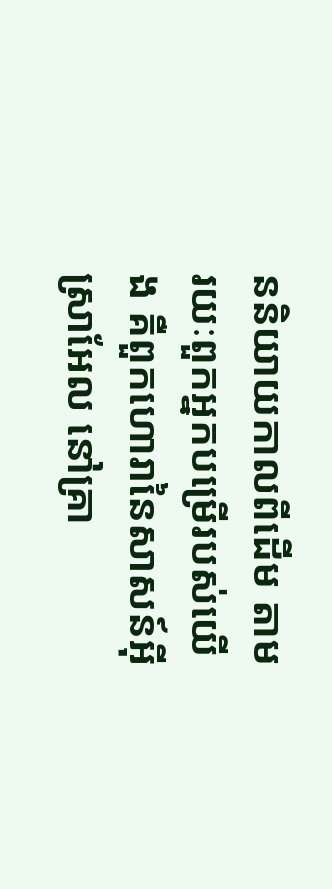ននិយាយកាលពីដើម តាមរយៈពួកអ្នកបម្រើរបស់យើង គឺពួកហោរានៃសាសន៍អ៊ីស្រាអែល នៅគ្រា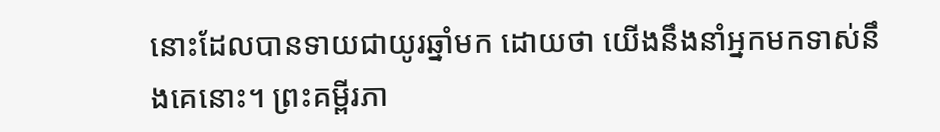នោះដែលបានទាយជាយូរឆ្នាំមក ដោយថា យើងនឹងនាំអ្នកមកទាស់នឹងគេនោះ។ ព្រះគម្ពីរភា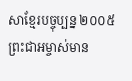សាខ្មែរបច្ចុប្បន្ន ២០០៥ ព្រះជាអម្ចាស់មាន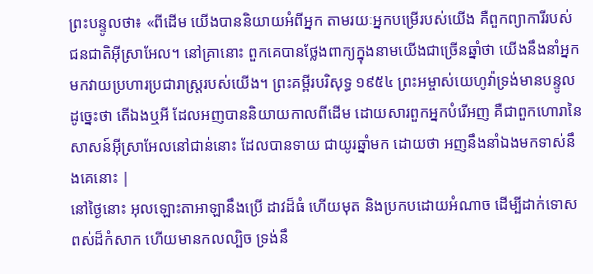ព្រះបន្ទូលថា៖ «ពីដើម យើងបាននិយាយអំពីអ្នក តាមរយៈអ្នកបម្រើរបស់យើង គឺពួកព្យាការីរបស់ជនជាតិអ៊ីស្រាអែល។ នៅគ្រានោះ ពួកគេបានថ្លែងពាក្យក្នុងនាមយើងជាច្រើនឆ្នាំថា យើងនឹងនាំអ្នកមកវាយប្រហារប្រជារាស្ត្ររបស់យើង។ ព្រះគម្ពីរបរិសុទ្ធ ១៩៥៤ ព្រះអម្ចាស់យេហូវ៉ាទ្រង់មានបន្ទូលដូច្នេះថា តើឯងឬអី ដែលអញបាននិយាយកាលពីដើម ដោយសារពួកអ្នកបំរើអញ គឺជាពួកហោរានៃសាសន៍អ៊ីស្រាអែលនៅជាន់នោះ ដែលបានទាយ ជាយូរឆ្នាំមក ដោយថា អញនឹងនាំឯងមកទាស់នឹងគេនោះ |
នៅថ្ងៃនោះ អុលឡោះតាអាឡានឹងប្រើ ដាវដ៏ធំ ហើយមុត និងប្រកបដោយអំណាច ដើម្បីដាក់ទោសពស់ដ៏កំសាក ហើយមានកលល្បិច ទ្រង់នឹ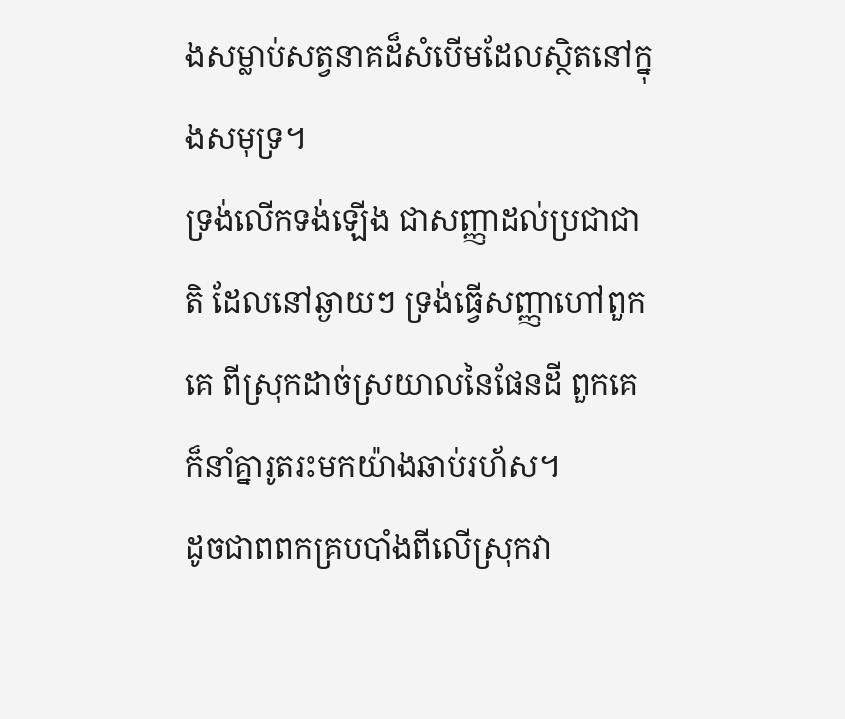ងសម្លាប់សត្វនាគដ៏សំបើមដែលស្ថិតនៅក្នុងសមុទ្រ។
ទ្រង់លើកទង់ឡើង ជាសញ្ញាដល់ប្រជាជាតិ ដែលនៅឆ្ងាយៗ ទ្រង់ធ្វើសញ្ញាហៅពួកគេ ពីស្រុកដាច់ស្រយាលនៃផែនដី ពួកគេក៏នាំគ្នារូតរះមកយ៉ាងឆាប់រហ័ស។
ដូចជាពពកគ្របបាំងពីលើស្រុកវា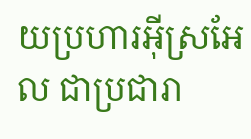យប្រហារអ៊ីស្រអែល ជាប្រជារា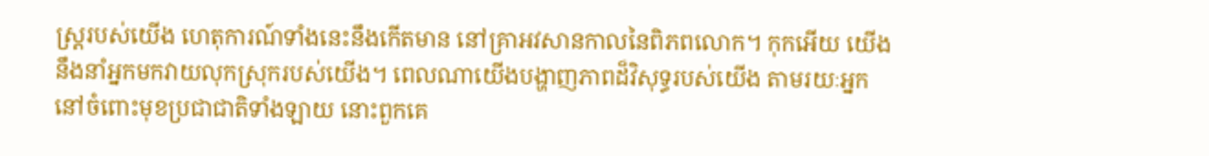ស្ត្ររបស់យើង ហេតុការណ៍ទាំងនេះនឹងកើតមាន នៅគ្រាអវសានកាលនៃពិភពលោក។ កុកអើយ យើងនឹងនាំអ្នកមកវាយលុកស្រុករបស់យើង។ ពេលណាយើងបង្ហាញភាពដ៏វិសុទ្ធរបស់យើង តាមរយៈអ្នក នៅចំពោះមុខប្រជាជាតិទាំងឡាយ នោះពួកគេ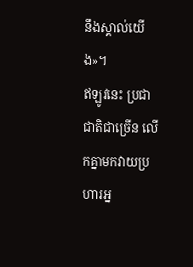នឹងស្គាល់យើង»។
ឥឡូវនេះ ប្រជាជាតិជាច្រើន លើកគ្នាមកវាយប្រហារអ្ន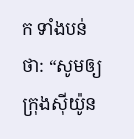ក ទាំងបន់ថា: “សូមឲ្យក្រុងស៊ីយ៉ូន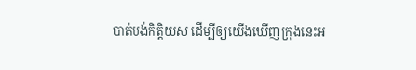បាត់បង់កិត្តិយស ដើម្បីឲ្យយើងឃើញក្រុងនេះអ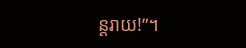ន្តរាយ!”។